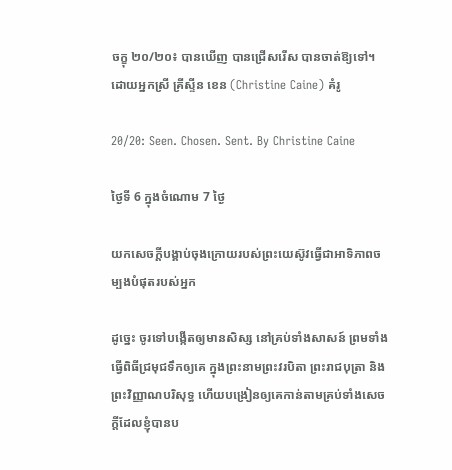ចក្ខុ ២០/២០៖ បានឃើញ បានជ្រើសរើស បានចាត់ឱ្យទៅ។ ដោយអ្នកស្រី គ្រីស្ទីន ខេន (Christine Caine) គំរូ

20/20: Seen. Chosen. Sent. By Christine Caine

ថ្ងៃទី 6 ក្នុងចំណោម 7 ថ្ងៃ

យកសេចក្ដីបង្គាប់ចុងក្រោយរបស់ព្រះយេស៊ូវធ្វើជាអាទិភាពចម្បងបំផុតរបស់អ្នក

ដូច្នេះ ចូរទៅបង្កើតឲ្យមានសិស្ស នៅគ្រប់ទាំងសាសន៍ ព្រមទាំងធ្វើពិធីជ្រមុជទឹកឲ្យគេ ក្នុងព្រះ‌នាមព្រះ‌វរបិតា ព្រះ‌រាជបុត្រា និងព្រះ‌វិញ្ញាណបរិសុទ្ធ ហើយបង្រៀនឲ្យគេកាន់តាមគ្រប់ទាំងសេចក្តីដែលខ្ញុំបានប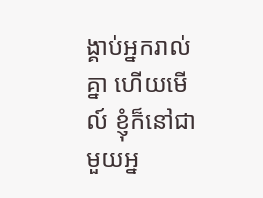ង្គាប់អ្នករាល់គ្នា ហើយមើល៍ ខ្ញុំក៏នៅជាមួយអ្ន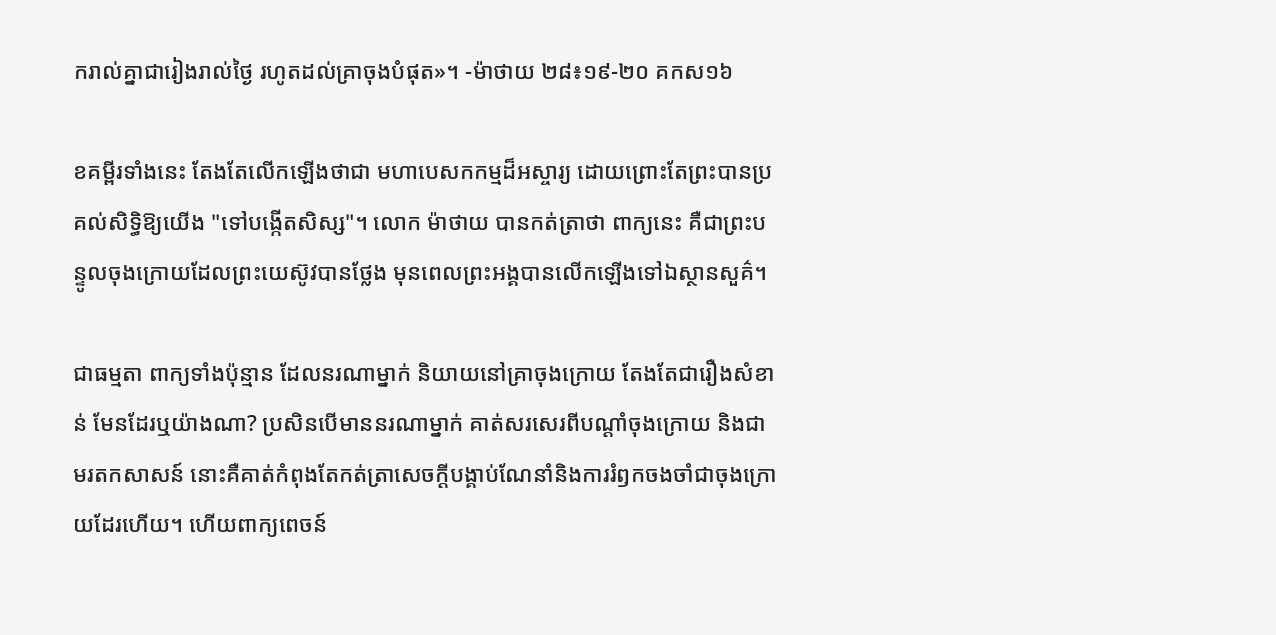ករាល់គ្នាជារៀងរាល់ថ្ងៃ រហូតដល់គ្រាចុងបំផុត»។ -ម៉ាថាយ ២៨៖១៩-២០ គកស១៦

ខគម្ពីរទាំងនេះ តែងតែលើកឡើងថាជា មហាបេសកកម្មដ៏អស្ចារ្យ ដោយព្រោះតែព្រះបានប្រគល់សិទ្ធិឱ្យយើង "ទៅបង្កើតសិស្ស"។ លោក ម៉ាថាយ បានកត់ត្រាថា ពាក្យនេះ គឺជាព្រះបន្ទូលចុងក្រោយដែលព្រះយេស៊ូវបានថ្លែង មុនពេលព្រះអង្គបានលើកឡើងទៅឯស្ថានសួគ៌។

ជាធម្មតា ពាក្យទាំងប៉ុន្មាន ដែលនរណាម្នាក់ និយាយនៅគ្រាចុងក្រោយ តែងតែជារឿងសំខាន់ មែនដែរឬយ៉ាងណា? ប្រសិនបើមាននរណាម្នាក់ គាត់សរសេរពីបណ្ដាំចុងក្រោយ និងជាមរតកសាសន៍ នោះគឺគាត់កំពុងតែកត់ត្រាសេចក្ដីបង្គាប់ណែនាំនិងការរំឭកចងចាំជាចុងក្រោយដែរហើយ។ ហើយពាក្យពេចន៍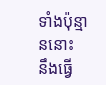ទាំងប៉ុន្មាននោះ នឹងធ្វើ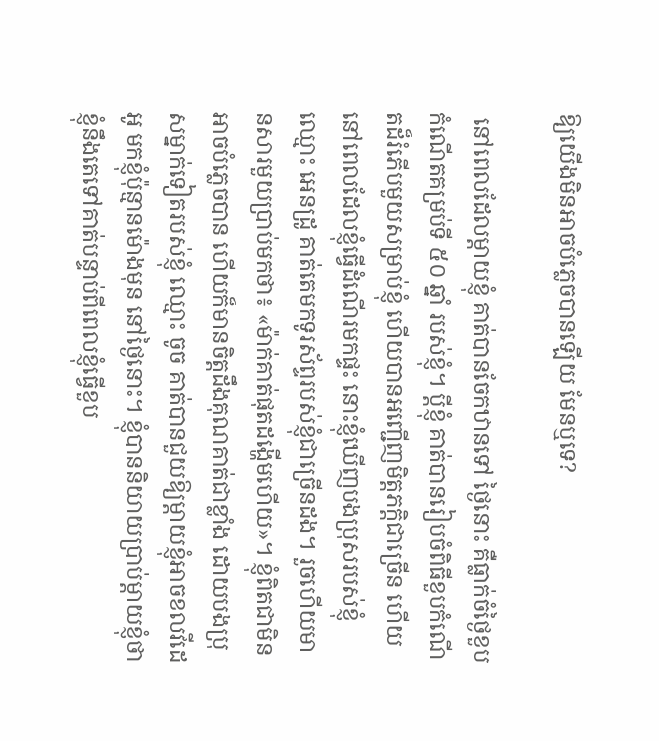ឱ្យយើងមិនអាចបំភ្លេចបានឡើយ មែនឬទេ?

 នៅពេលដែលម្ដាយខ្ញុំ គាត់បានចែកឋានទៅ ថ្ងៃនោះ គឺធ្លាក់ចំថ្ងៃខួបកំណើតគម្រប់ទី ៥០ ឆ្នាំ របស់ខ្ញុំ។ ប្ដីខ្ញុំ គាត់បានរៀបចំពិធីខួបកំណើតដ៏រំភើបមួយសម្រាប់ខ្ញុំ ហើយបានអញ្ជើញមិត្តភក្តិជាច្រើន ហើយនៅពេលដែលខ្ញុំធ្វើដំណើរមកផ្ទះ នោះខ្ញុំឃើញបងប្រុសរបស់ខ្ញុំ ឈ្មោះ អេនដ្រូ គាត់តេមកទូរស័ព្ទរបស់ខ្ញុំជាច្រើនដង។ រួចហើយមានសារមួយប្រាប់មកថា៖ «ម៉ាក់គាត់ផុតដង្ហើមហើយ»។ ខ្ញុំពិតជាមិនអាចបំភ្លេចបាន ហើយក៏មានចិត្តដឹងគុណគាត់ជាខ្លាំង ដោយបងប្រុសម្នាក់ទៀតរបស់ខ្ញុំ ឈ្មោះ ចូច គាត់បានជួយឱ្យម្ដាយខ្ញុំអាចខលវីដេអូ មកខ្ញុំប៉ុន្មានម៉ោងមុន នៅថ្ងៃនោះ។ ខ្ញុំបាននិយាយប្រាប់ម្ដាយខ្ញុំថា ខ្ញុំនឹងតេទៅគាត់បន្ទាប់ពីពេលខ្ញុំធ្វើខួប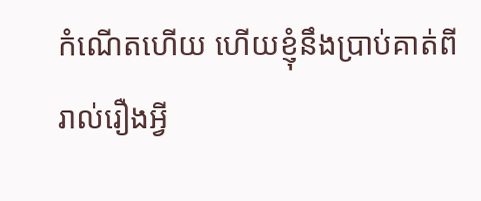កំណើតហើយ ហើយខ្ញុំនឹងប្រាប់គាត់ពីរាល់រឿងអ្វី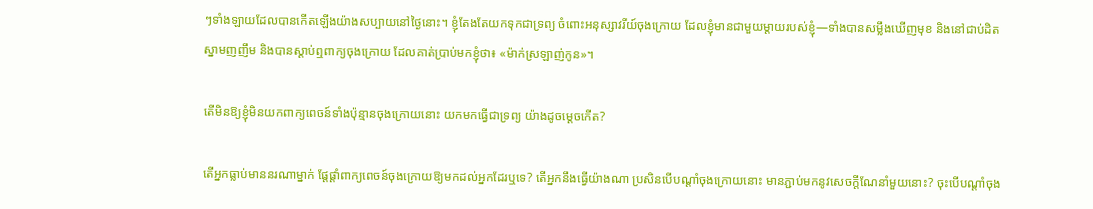ៗទាំងឡាយដែលបានកើតឡើងយ៉ាងសប្បាយនៅថ្ងៃនោះ។ ខ្ញុំតែងតែយកទុកជាទ្រព្យ ចំពោះអនុស្សាវរីយ៍ចុងក្រោយ ដែលខ្ញុំមានជាមួយម្ដាយរបស់ខ្ញុំ—ទាំងបានសម្លឹងឃើញមុខ និងនៅជាប់ដិតស្នាមញញឹម និងបានស្ដាប់ឮពាក្យចុងក្រោយ ដែលគាត់ប្រាប់មកខ្ញុំថា៖ «ម៉ាក់ស្រឡាញ់កូន»។

តើមិនឱ្យខ្ញុំមិនយកពាក្យពេចន៍ទាំងប៉ុន្មានចុងក្រោយនោះ យកមកធ្វើជាទ្រព្យ យ៉ាងដូចម្ដេចកើត?

តើអ្នកធ្លាប់មាននរណាម្នាក់ ផ្ដែផ្ដាំពាក្យពេចន៍ចុងក្រោយឱ្យមកដល់អ្នកដែរឬទេ? តើអ្នកនឹងធ្វើយ៉ាងណា ប្រសិនបើបណ្ដាំចុងក្រោយនោះ មានភ្ជាប់មកនូវសេចក្ដីណែនាំមួយនោះ? ចុះបើបណ្ដាំចុង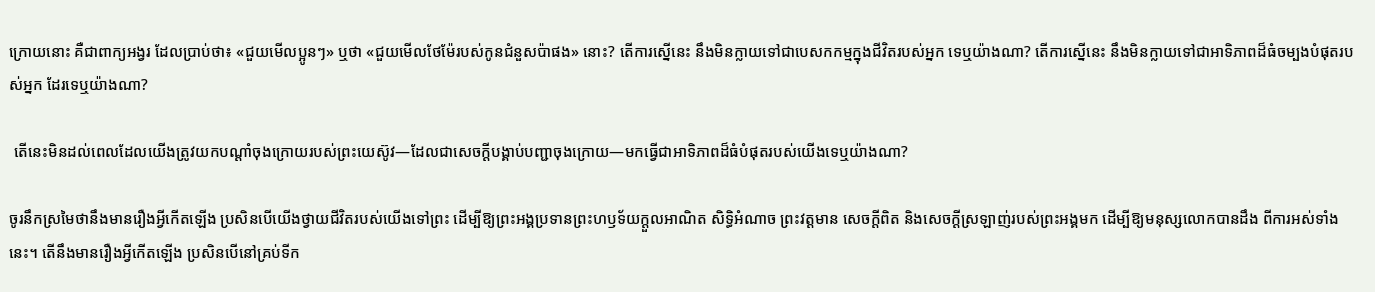ក្រោយនោះ គឺជាពាក្យអង្វរ ដែលប្រាប់ថា៖ «ជួយមើលប្អូនៗ» ឬថា «ជួយមើលថែម៉ែរបស់កូនជំនួសប៉ាផង» នោះ? តើការស្នើនេះ នឹងមិនក្លាយទៅជាបេសកកម្មក្នុងជីវិតរបស់អ្នក ទេឬយ៉ាងណា? តើការស្នើនេះ នឹងមិនក្លាយទៅជាអាទិភាពដ៏ធំចម្បងបំផុតរបស់អ្នក ដែរទេឬយ៉ាងណា?

 តើនេះមិនដល់ពេលដែលយើងត្រូវយកបណ្ដាំចុងក្រោយរបស់ព្រះយេស៊ូវ—ដែលជាសេចក្ដីបង្គាប់បញ្ជាចុងក្រោយ—មកធ្វើជាអាទិភាពដ៏ធំបំផុតរបស់យើងទេឬយ៉ាងណា?

ចូរនឹកស្រមៃថានឹងមានរឿងអ្វីកើតឡើង ប្រសិនបើយើងថ្វាយជីវិតរបស់យើងទៅព្រះ ដើម្បីឱ្យព្រះអង្គប្រទានព្រះហឫទ័យក្ដួលអាណិត សិទ្ធិអំណាច ព្រះវត្តមាន សេចក្ដីពិត និងសេចក្ដីស្រឡាញ់របស់ព្រះអង្គមក ដើម្បីឱ្យមនុស្សលោកបានដឹង ពីការអស់ទាំងនេះ។ តើនឹងមានរឿងអ្វីកើតឡើង ប្រសិនបើនៅគ្រប់ទីក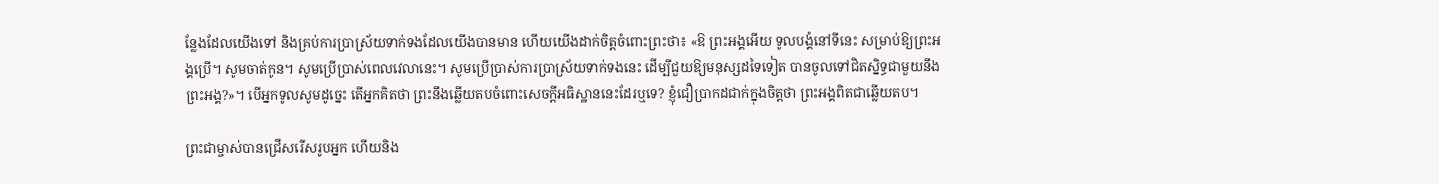ន្លែងដែលយើងទៅ និងគ្រប់ការប្រាស្រ័យទាក់ទងដែលយើងបានមាន ហើយយើងដាក់ចិត្តចំពោះព្រះថា៖ «ឱ ព្រះអង្គអើយ ទូលបង្គំនៅទីនេះ សម្រាប់ឱ្យព្រះអង្គប្រើ។ សូមចាត់កូន។ សូមប្រើប្រាស់ពេលវេលានេះ។ សូមប្រើប្រាស់ការប្រាស្រ័យទាក់ទងនេះ ដើម្បីជួយឱ្យមនុស្សដទៃទៀត បានចូលទៅជិតស្និទ្ធជាមួយនឹងព្រះអង្គ?»។ បើអ្នកទូលសូមដូច្នេះ តើអ្នកគិតថា ព្រះនឹងឆ្លើយតបចំពោះសេចក្ដីអធិស្ឋាននេះដែរឬទេ? ខ្ញុំជឿប្រាកដជាក់ក្នុងចិត្តថា ព្រះអង្គពិតជាឆ្លើយតប។

ព្រះជាម្ចាស់បានជ្រើសរើសរូបអ្នក ហើយនិង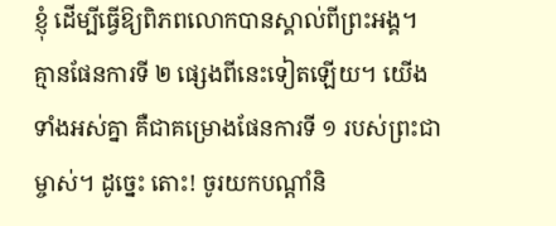ខ្ញុំ ដើម្បីធ្វើឱ្យពិភពលោកបានស្គាល់ពីព្រះអង្គ។ គ្មានផែនការទី ២ ផ្សេងពីនេះទៀតឡើយ។ យើងទាំងអស់គ្នា គឺជាគម្រោងផែនការទី ១ របស់ព្រះជាម្ចាស់។ ដូច្នេះ តោះ! ចូរយកបណ្ដាំនិ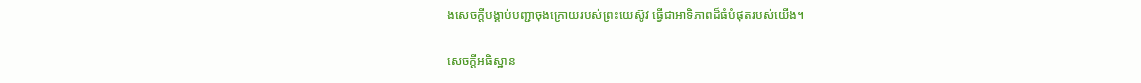ងសេចក្ដីបង្គាប់បញ្ជាចុងក្រោយរបស់ព្រះយេស៊ូវ ធ្វើជាអាទិភាពដ៏ធំបំផុតរបស់យើង។

សេចក្ដីអធិស្ឋាន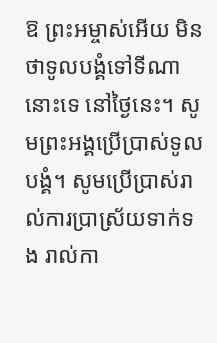ឱ ព្រះអម្ចាស់អើយ មិនថាទូលបង្គំទៅទីណានោះទេ នៅថ្ងៃនេះ។ សូមព្រះអង្គប្រើប្រាស់ទូលបង្គំ។ សូមប្រើប្រាស់រាល់ការប្រាស្រ័យទាក់ទង រាល់កា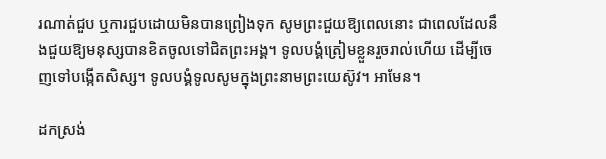រណាត់ជួប ឬការជួបដោយមិនបានព្រៀងទុក សូមព្រះជួយឱ្យពេលនោះ ជាពេលដែលនឹងជួយឱ្យមនុស្សបានខិតចូលទៅជិតព្រះអង្គ។ ទូលបង្គំត្រៀមខ្លួនរួចរាល់ហើយ ដើម្បីចេញទៅបង្កើតសិស្ស។ ទូលបង្គំទូលសូមក្នុងព្រះនាមព្រះយេស៊ូវ។ អាមែន។

ដកស្រង់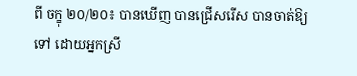ពី ចក្ខុ ២០/២០៖ បានឃើញ បានជ្រើសរើស បានចាត់ឱ្យទៅ ដោយអ្នកស្រី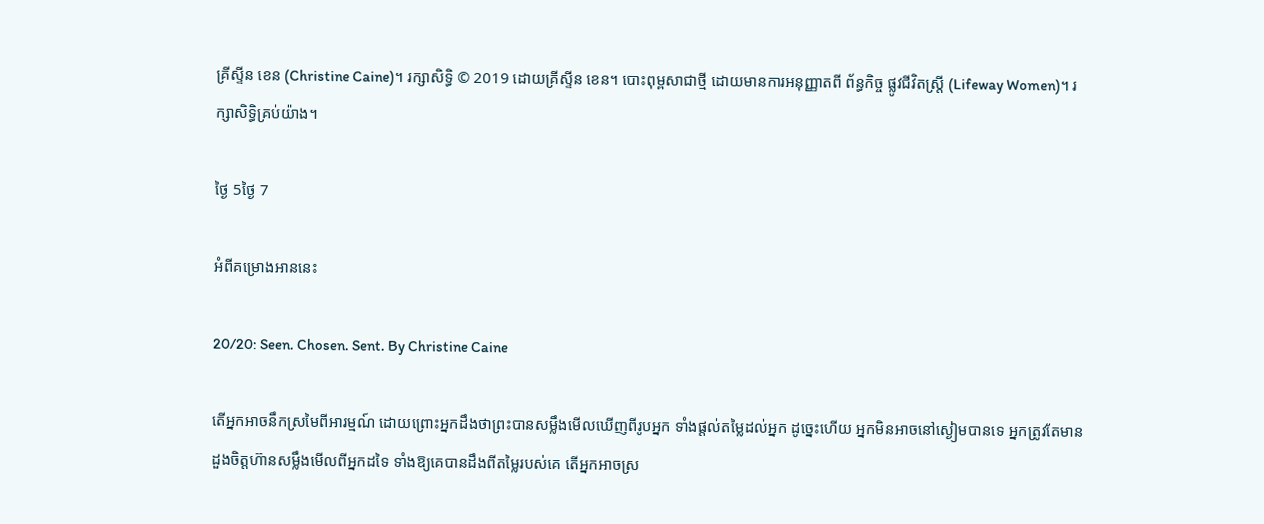គ្រីស្ទីន ខេន (Christine Caine)។ រក្សាសិទ្ធិ © 2019 ដោយគ្រីស្ទីន ខេន។ បោះពុម្ពសាជាថ្មី ដោយមានការអនុញ្ញាតពី ព័ន្ធកិច្ច ផ្លូវជីវិតស្រ្តី (Lifeway Women)។ រក្សាសិទ្ធិគ្រប់យ៉ាង។

ថ្ងៃ 5ថ្ងៃ 7

អំពីគម្រោងអាននេះ

20/20: Seen. Chosen. Sent. By Christine Caine

តើអ្នកអាចនឹកស្រមៃពីអារម្មណ៍ ដោយព្រោះអ្នកដឹងថាព្រះបានសម្លឹងមើលឃើញពីរូបអ្នក ទាំងផ្ដល់តម្លៃដល់អ្នក ដូច្នេះហើយ អ្នកមិនអាចនៅស្ងៀមបានទេ អ្នកត្រូវតែមានដួងចិត្តហ៊ានសម្លឹងមើលពីអ្នកដទៃ ទាំងឱ្យគេបានដឹងពីតម្លៃរបស់គេ តើអ្នកអាចស្រ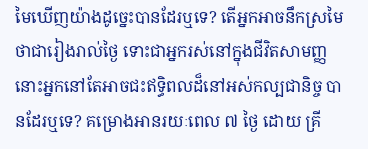មៃឃើញយ៉ាងដូច្នេះបានដែរឬទេ? តើអ្នកអាចនឹកស្រមៃថាជារៀងរាល់ថ្ងៃ ទោះជាអ្នករស់នៅក្នុងជីវិតសាមញ្ញ នោះអ្នកនៅតែអាចជះឥទ្ធិពលដ៏នៅអស់កល្បជានិច្ច បានដែរឬទេ? គម្រោងអានរយៈពេល ៧ ថ្ងៃ ដោយ គ្រី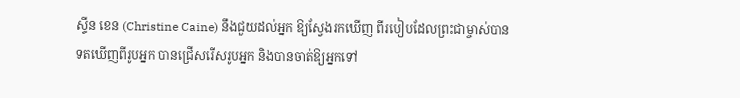ស្ទីន ខេន (Christine Caine) នឹងជួយដល់អ្នក ឱ្យស្វែងរកឃើញ ពីរបៀបដែលព្រះជាម្ចាស់បានទតឃើញពីរូបអ្នក បានជ្រើសរើសរូបអ្នក និងបានចាត់ឱ្យអ្នកទៅ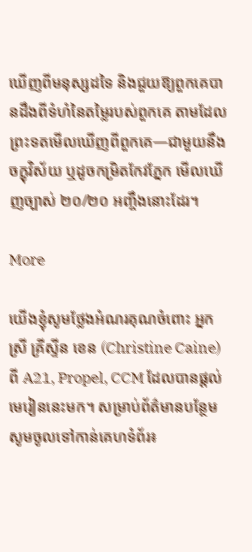ឃើញពីមនុស្សដទៃ និងជួយឱ្យពួកគេបានដឹងពីទំហំនៃតម្លៃរបស់ពួកគេ តាមដែលព្រះទតមើលឃើញពីពួកគេ—ជាមួយនឹងចក្ខុវិស័យ ឬដូចកម្រិតកែវភ្នែក មើលឃើញច្បាស់ ២០/២០ អញ្ចឹងនោះដែរ។

More

យើងខ្ញុំសូមថ្លែងអំណរគុណចំពោះ អ្នកស្រី គ្រីស្ទីន ខេន (Christine Caine) ពី A21, Propel, CCM ដែលបានផ្តល់មេរៀននេះមក។ សម្រាប់ព័ត៌មានបន្ថែម សូមចូលទៅកាន់គេហទំព័រ៖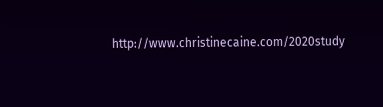http://www.christinecaine.com/2020study